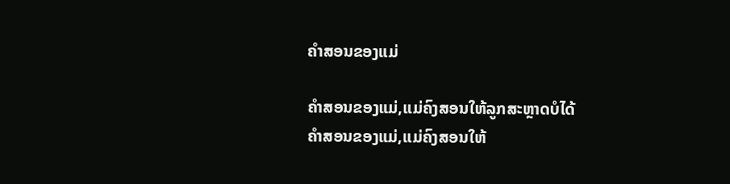ຄຳສອນຂອງແມ່

ຄຳສອນຂອງແມ່,ແມ່ຄົງສອນໃຫ້ລູກສະຫຼາດບໍໄດ້
ຄຳສອນຂອງແມ່,ແມ່ຄົງສອນໃຫ້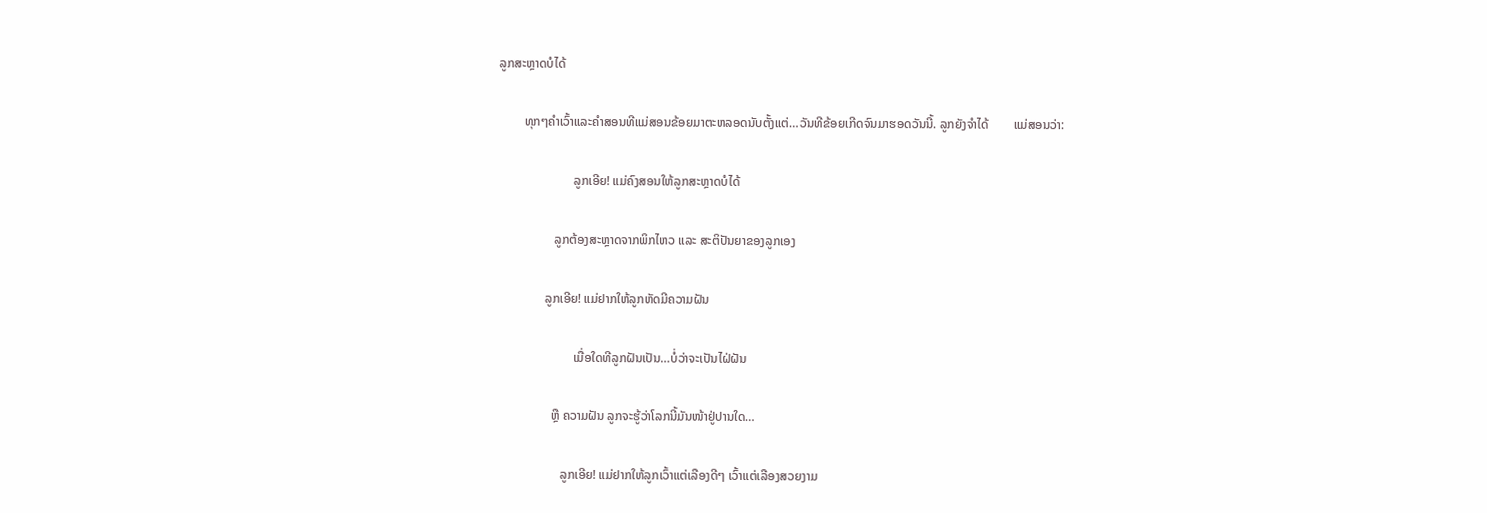ລູກສະຫຼາດບໍໄດ້

        ທຸກໆຄຳເວົ້າແລະຄຳສອນທີແມ່ສອນຂ້ອຍມາຕະຫລອດນັບຕັ້ງແຕ່…ວັນທີຂ້ອຍເກີດຈົນມາຮອດວັນນີ້. ລູກຍັງຈຳໄດ້        ແມ່ສອນວ່າ:

                        ລູກເອີຍ! ແມ່ຄົງສອນໃຫ້ລູກສະຫຼາດບໍໄດ້

                  ລູກຕ້ອງສະຫຼາດຈາກພິກໄຫວ ແລະ ສະຕິປັນຍາຂອງລູກເອງ

               ລູກເອີຍ! ແມ່ຢາກໃຫ້ລູກຫັດມີຄວາມຝັນ

                        ເມື່ອໃດທີລູກຝັນເປັນ…ບໍ່ວ່າຈະເປັນໄຝ່ຝັນ

                 ຫຼື ຄວາມຝັນ ລູກຈະຮູ້ວ່າໂລກນີ້ມັນໜ້າຢູ່ປານໃດ…

                    ລູກເອີຍ! ແມ່ຢາກໃຫ້ລູກເວົ້າແຕ່ເລືອງດີໆ ເວົ້າແຕ່ເລືອງສວຍງາມ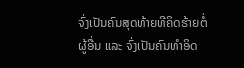ຈົ່ງເປັນຄົນສຸດທ້າຍທີຄິດຮ້າຍຕໍ່ຜູ້ອື່ນ ແລະ ຈົ່ງເປັນຄົນທຳອິດ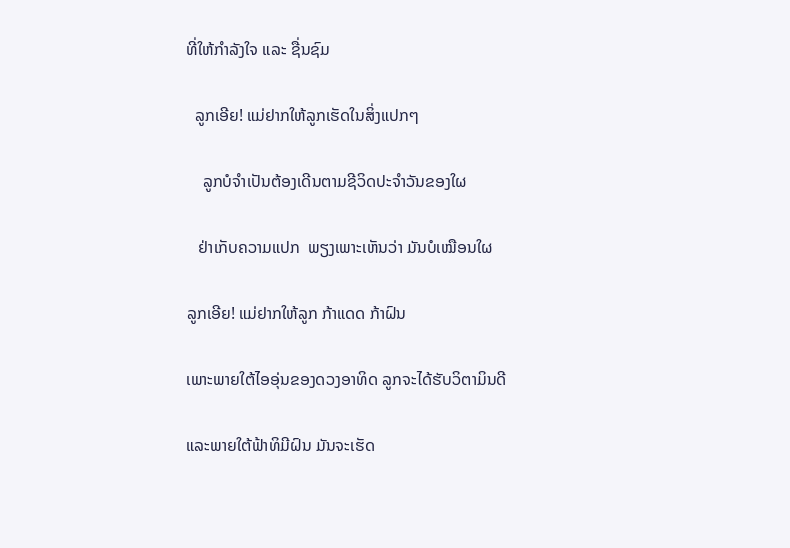ທີ່ໃຫ້ກຳລັງໃຈ ແລະ ຊື່ນຊົມ

  ລູກເອີຍ! ແມ່ຢາກໃຫ້ລູກເຮັດໃນສິ່ງແປກໆ

    ລູກບໍຈຳເປັນຕ້ອງເດີນຕາມຊີວິດປະຈຳວັນຂອງໃຜ

   ຢ່າເກັບຄວາມແປກ  ພຽງເພາະເຫັນວ່າ ມັນບໍເໝືອນໃຜ

ລູກເອີຍ! ແມ່ຢາກໃຫ້ລູກ ກ້າແດດ ກ້າຝົນ

ເພາະພາຍໃຕ້ໄອອຸ່ນຂອງດວງອາທິດ ລູກຈະໄດ້ຮັບວິຕາມິນດີ

ແລະພາຍໃຕ້ຟ້າທິມີຝົນ ມັນຈະເຮັດ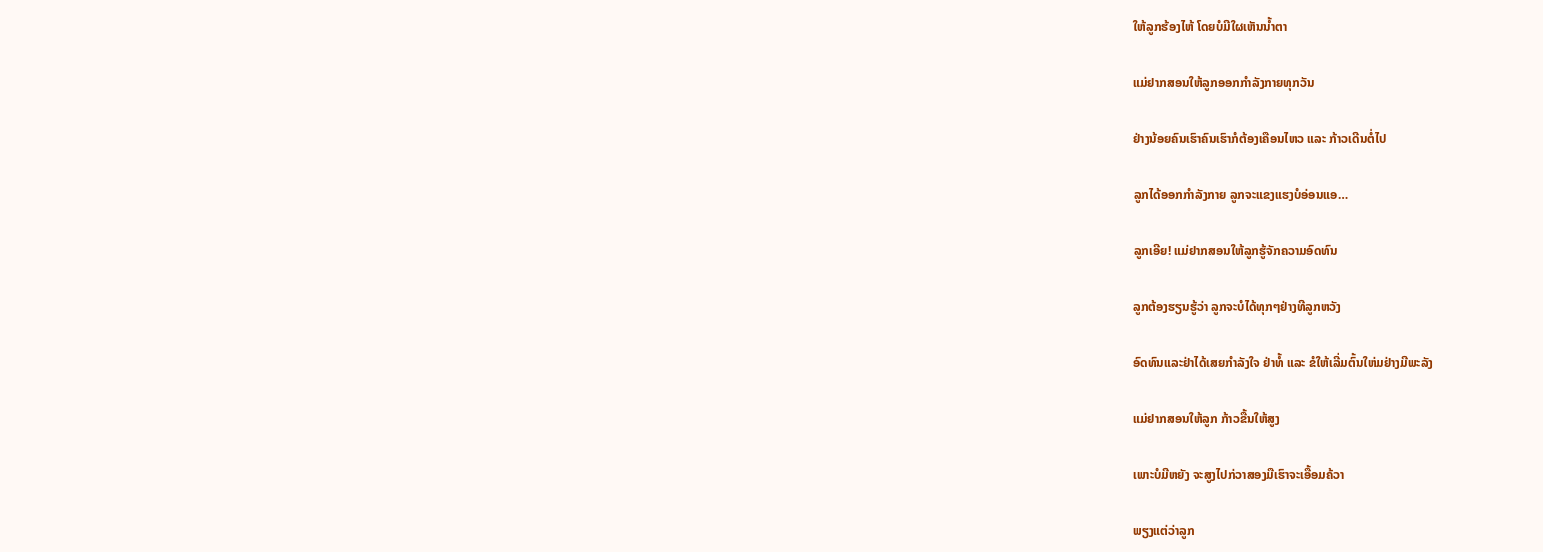ໃຫ້ລູກຮ້ອງໄຫ້ ໂດຍບໍມີໃຜເຫັນນ້ຳຕາ

ແມ່ຢາກສອນໃຫ້ລູກອອກກຳລັງກາຍທຸກວັນ

ຢ່າງນ້ອຍຄົນເຮົາຄົນເຮົາກໍຕ້ອງເຄືອນໄຫວ ແລະ ກ້າວເດີນຕໍ່ໄປ

ລູກໄດ້ອອກກຳລັງກາຍ ລູກຈະແຂງແຮງບໍອ່ອນແອ…

ລູກເອີຍ! ແມ່ຢາກສອນໃຫ້ລູກຮູ້ຈັກຄວາມອົດທົນ

ລູກຕ້ອງຮຽນຮູ້ວ່າ ລູກຈະບໍໄດ້ທຸກໆຢ່າງທີລູກຫວັງ

ອົດທົນແລະຢ່າໄດ້ເສຍກຳລັງໃຈ ຢ່າທໍ້ ແລະ ຂໍໃຫ້ເລີ່ມຕົ້ນໃຫ່ມຢ່າງມີພະລັງ

ແມ່ຢາກສອນໃຫ້ລູກ ກ້າວຂື້ນໃຫ້ສູງ

ເພາະບໍມີຫຍັງ ຈະສູງໄປກ່ວາສອງມືເຮົາຈະເອື້ອມຄ້ວາ

ພຽງແຕ່ວ່າລູກ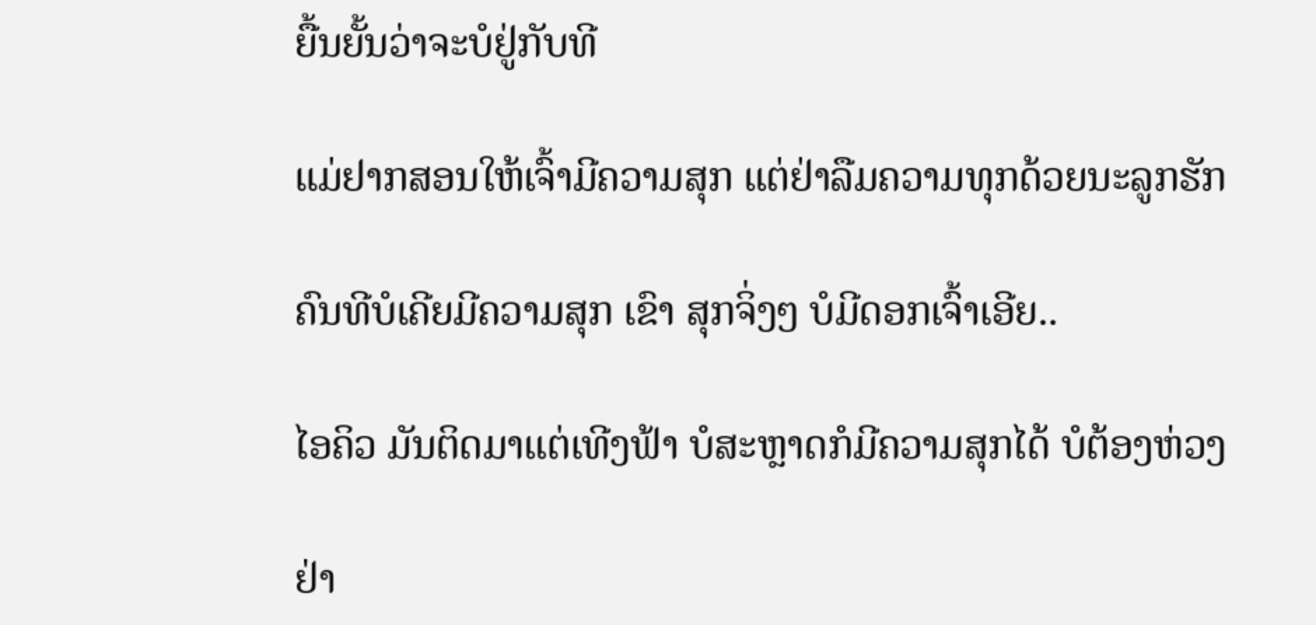ຍື້ນຍັ້ນວ່າຈະບໍຢູ່ກັບທີ

ແມ່ຢາກສອນໃຫ້ເຈົ້າມີຄວາມສຸກ ແຕ່ຢ່າລືມຄວາມທຸກດ້ວຍນະລູກຮັກ

ຄົນທີບໍເຄີຍມີຄວາມສຸກ ເຂົາ ສຸກຈິ່ງໆ ບໍມີດອກເຈົ້າເອີຍ..

ໄອຄິວ ມັນຕິດມາແຕ່ເທີງຟ້າ ບໍສະຫຼາດກໍມີຄວາມສຸກໄດ້ ບໍຕ້ອງຫ່ວງ

ຢ່າ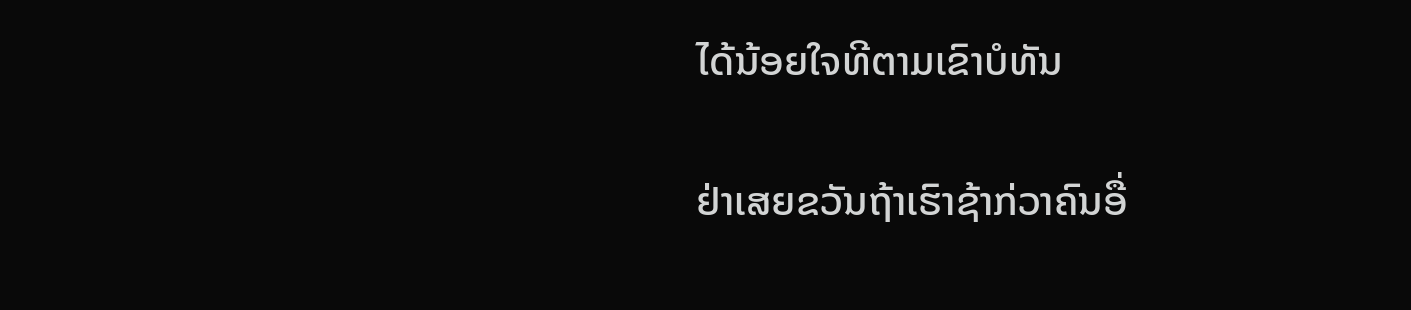ໄດ້ນ້ອຍໃຈທີຕາມເຂົາບໍທັນ

ຢ່າເສຍຂວັນຖ້າເຮົາຊ້າກ່ວາຄົນອື່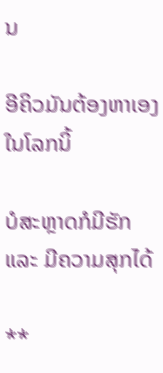ນ

ອີຄິວມັນຕ້ອງຫາເອງໃນໂລກນິ້

ບໍສະຫຼາດກໍມີຮັກແລະ ມີຄວາມສຸກໄດ້

**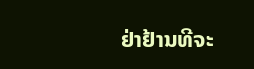ຢ່າຢ້ານທີຈະ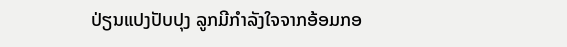ປ່ຽນແປງປັບປຸງ ລູກມີກຳລັງໃຈຈາກອ້ອມກອ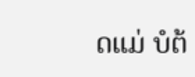ດແມ່ ບໍຕ້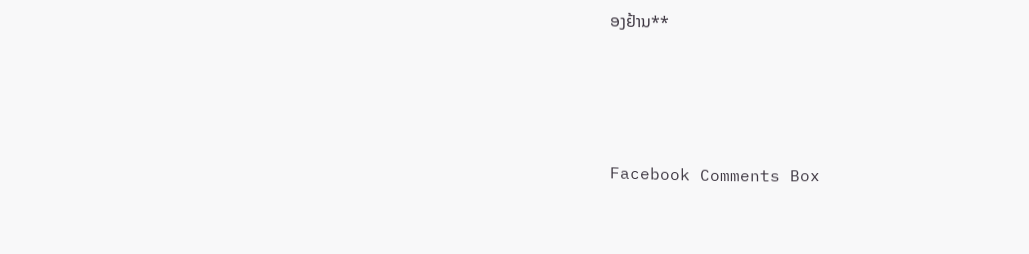ອງຢ້ານ**





Facebook Comments Box